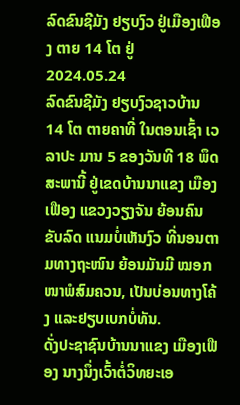ລົດຂົນຊີມັງ ຢຽບງົວ ຢູ່ເມືອງເຟືອງ ຕາຍ 14 ໂຕ ຢູ່
2024.05.24
ລົດຂົນຊີມັງ ຢຽບງົວຊາວບ້ານ 14 ໂຕ ຕາຍຄາທີ່ ໃນຕອນເຊົ້າ ເວລາປະ ມານ 5 ຂອງວັນທີ 18 ພຶດສະພານີ້ ຢູ່ເຂດບ້ານນາແຂງ ເມືອງເຟືອງ ແຂວງວຽງຈັນ ຍ້ອນຄົນຂັບລົດ ແນມບໍ່ເຫັນງົວ ທີ່ນອນຕາມທາງຖະໜົນ ຍ້ອນມັນມີ ໝອກໜາພໍສົມຄວນ, ເປັນບ່ອນທາງໂຄ້ງ ແລະຢຽບເບກບໍ່ທັນ.
ດັ່ງປະຊາຊົນບ້ານນາແຂງ ເມືອງເຟືອງ ນາງນຶ່ງເວົ້າຕໍ່ວິທຍະເອ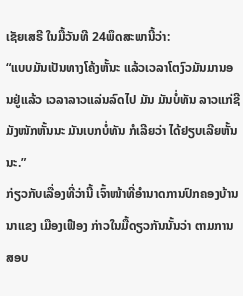ເຊັຍເສຣີ ໃນມື້ວັນທີ 24ພຶດສະພານີ້ວ່າ:
“ແບບມັນເປັນທາງໂຄ້ງຫັ້ນະ ແລ້ວເວລາໂຕງົວມັນມານອນຢູ່ແລ້ວ ເວລາລາວແລ່ນລົດໄປ ມັນ ມັນບໍ່ທັນ ລາວແກ່ຊີມັງໜັກຫັ້ນນະ ມັນເບກບໍ່ທັນ ກໍເລີຍວ່າ ໄດ້ຢຽບເລີຍຫັ້ນນະ.”
ກ່ຽວກັບເລື່ອງທີ່ວ່ານີ້ ເຈົ້າໜ້າທີ່ອໍານາດການປົກຄອງບ້ານນາແຂງ ເມືອງເຟືອງ ກ່າວໃນມື້ດຽວກັນນັ້ນວ່າ ຕາມການສອບ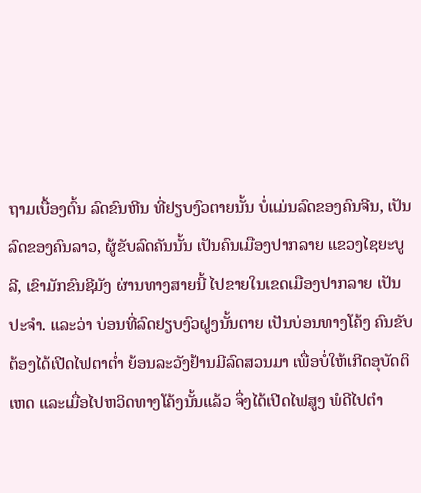ຖາມເບື້ອງຕົ້ນ ລົດຂົນຫີນ ທີ່ຢຽບງົວຕາຍນັ້ນ ບໍ່ແມ່ນລົດຂອງຄົນຈີນ, ເປັນລົດຂອງຄົນລາວ, ຜູ້ຂັບລົດຄັນນັ້ນ ເປັນຄົນເມືອງປາກລາຍ ແຂວງໄຊຍະບູລີ, ເຂົາມັກຂົນຊີມັງ ຜ່ານທາງສາຍນີ້ ໄປຂາຍໃນເຂດເມືອງປາກລາຍ ເປັນປະຈໍາ. ແລະວ່າ ບ່ອນທີ່ລົດຢຽບງົວຝູງນັ້ນຕາຍ ເປັນບ່ອນທາງໂຄ້ງ ຄົນຂັບຕ້ອງໄດ້ເປີດໄຟຕາຕໍ່າ ຍ້ອນລະວັງຢ້ານມີລົດສວນມາ ເພື່ອບໍ່ໃຫ້ເກີດອຸບັດຕິເຫດ ແລະເມື່ອໄປຫວິດທາງໂຄ້ງນັ້ນແລ້ວ ຈຶ່ງໄດ້ເປີດໄຟສູງ ພໍດີໄປຕໍາ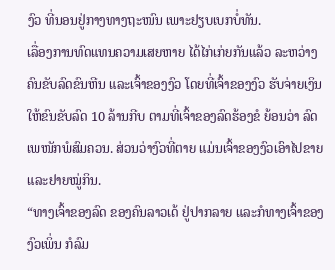ງົວ ທີ່ນອນຢູ່ກາງທາງຖະໜົນ ເພາະຢຽບເບກບໍ່ທັນ.
ເລື່ອງການທົດແທນຄວາມເສຍຫາຍ ໄດ້ໄກ່ເກ່ຍກັນແລ້ວ ລະຫວ່າງຄົນຂັບລົດຂົນຫີນ ແລະເຈົ້າຂອງງົວ ໂດຍທີ່ເຈົ້າຂອງງົວ ຮັບຈ່າຍເງິນໃຫ້ຂົນຂັບລົດ 10 ລ້ານກີບ ຕາມທີ່ເຈົ້າຂອງລົດຮ້ອງຂໍ ຍ້ອນວ່າ ລົດເພໜັກພໍສົມຄວນ. ສ່ວນວ່າງົວທີ່ຕາຍ ແມ່ນເຈົ້າຂອງງົວເອົາໄປຂາຍ ແລະຢາຍໝູ່ກິນ.
“ທາງເຈົ້າຂອງລົດ ຂອງຄົນລາວເດ້ ຢູ່ປາກລາຍ ແລະກໍທາງເຈົ້າຂອງງົວເພິ່ນ ກໍລົມ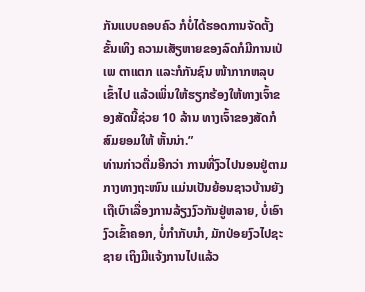ກັນແບບຄອບຄົວ ກໍບໍ່ໄດ້ຮອດການຈັດຕັ້ງຂັ້ນເທິງ ຄວາມເສັຽຫາຍຂອງລົດກໍມີການເປ່ເພ ຕາແຕກ ແລະກໍກັນຊົນ ໜ້າກາກຫລຸບເຂົ້າໄປ ແລ້ວເພິ່ນໃຫ້ຮຽກຮ້ອງໃຫ້ທາງເຈົ້າຂອງສັດນີ້ຊ່ວຍ 10 ລ້ານ ທາງເຈົ້າຂອງສັດກໍສົມຍອມໃຫ້ ຫັ້ນນ່າ.”
ທ່ານກ່າວຕື່ມອີກວ່າ ການທີ່ງົວໄປນອນຢູ່ຕາມກາງທາງຖະໜົນ ແມ່ນເປັນຍ້ອນຊາວບ້ານຍັງເຖືເບົາເລື່ອງການລ້ຽງງົວກັນຢູ່ຫລາຍ, ບໍ່ເອົາງົວເຂົ້າຄອກ, ບໍ່ກໍາກັບນໍາ, ມັກປ່ອຍງົວໄປຊະຊາຍ ເຖິງມີແຈ້ງການໄປແລ້ວ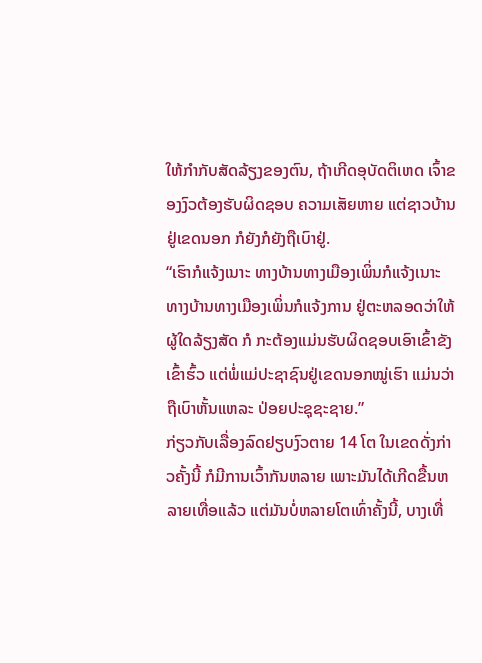ໃຫ້ກໍາກັບສັດລ້ຽງຂອງຕົນ, ຖ້າເກີດອຸບັດຕິເຫດ ເຈົ້າຂອງງົວຕ້ອງຮັບຜິດຊອບ ຄວາມເສັຍຫາຍ ແຕ່ຊາວບ້ານຢູ່ເຂດນອກ ກໍຍັງກໍຍັງຖືເບົາຢູ່.
“ເຮົາກໍແຈ້ງເນາະ ທາງບ້ານທາງເມືອງເພິ່ນກໍແຈ້ງເນາະ ທາງບ້ານທາງເມືອງເພິ່ນກໍແຈ້ງການ ຢູ່ຕະຫລອດວ່າໃຫ້ຜູ້ໃດລ້ຽງສັດ ກໍ ກະຕ້ອງແມ່ນຮັບຜິດຊອບເອົາເຂົ້າຂັງເຂົ້າຮົ້ວ ແຕ່ພໍ່ແມ່ປະຊາຊົນຢູ່ເຂດນອກໝູ່ເຮົາ ແມ່ນວ່າຖືເບົາຫັ້ນແຫລະ ປ່ອຍປະຊຸຊະຊາຍ.”
ກ່ຽວກັບເລື່ອງລົດຢຽບງົວຕາຍ 14 ໂຕ ໃນເຂດດັ່ງກ່າວຄັ້ງນີ້ ກໍມີການເວົ້າກັນຫລາຍ ເພາະມັນໄດ້ເກີດຂື້ນຫລາຍເທື່ອແລ້ວ ແຕ່ມັນບໍ່ຫລາຍໂຕເທົ່າຄັ້ງນີ້, ບາງເທື່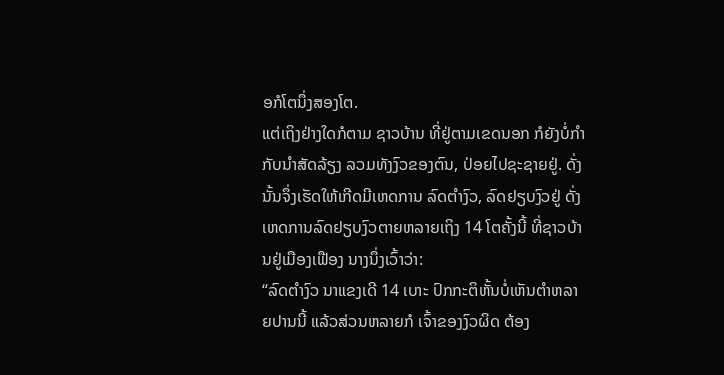ອກໍໂຕນຶ່ງສອງໂຕ.
ແຕ່ເຖິງຢ່າງໃດກໍຕາມ ຊາວບ້ານ ທີ່ຢູ່ຕາມເຂດນອກ ກໍຍັງບໍ່ກໍາກັບນໍາສັດລ້ຽງ ລວມທັງງົວຂອງຕົນ, ປ່ອຍໄປຊະຊາຍຢູ່. ດັ່ງນັ້ນຈຶ່ງເຮັດໃຫ້ເກີດມີເຫດການ ລົດຕໍາງົວ, ລົດຢຽບງົວຢູ່ ດັ່ງເຫດການລົດຢຽບງົວຕາຍຫລາຍເຖິງ 14 ໂຕຄັ້ງນີ້ ທີ່ຊາວບ້ານຢູ່ເມືອງເຟືອງ ນາງນຶ່ງເວົ້າວ່າ:
“ລົດຕໍາງົວ ນາແຂງເດີ 14 ເບາະ ປົກກະຕິຫັ້ນບໍ່ເຫັນຕໍາຫລາຍປານນີ້ ແລ້ວສ່ວນຫລາຍກໍ ເຈົ້າຂອງງົວຜິດ ຕ້ອງ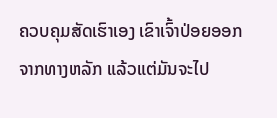ຄວບຄຸມສັດເຮົາເອງ ເຂົາເຈົ້າປ່ອຍອອກຈາກທາງຫລັກ ແລ້ວແຕ່ມັນຈະໄປ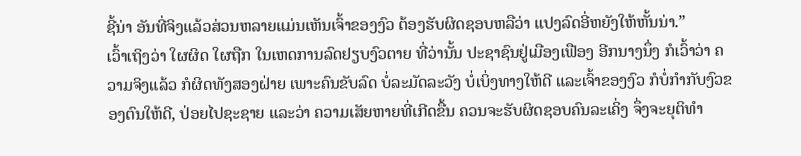ຊີ້ນ່າ ອັນທີ່ຈິງແລ້ວສ່ວນຫລາຍແມ່ນເຫັນເຈົ້າຂອງງົວ ຕ້ອງຮັບຜິດຊອບຫລືວ່າ ແປງລົດອີ່ຫຍັງໃຫ້ຫັ້ນນ່າ.”
ເວົ້າເຖິງວ່າ ໃຜຜິດ ໃຜຖືກ ໃນເຫດການລົດຢຽບງົວຕາຍ ທີ່ວ່ານັ້ນ ປະຊາຊົນຢູ່ເມືອງເຟືອງ ອີກນາງນຶ່ງ ກໍເວົ້າວ່າ ຄວາມຈິງແລ້ວ ກໍຜິດທັງສອງຝ່າຍ ເພາະຄົນຂັບລົດ ບໍ່ລະມັດລະວັງ ບໍ່ເບິ່ງທາງໃຫ້ດີ ແລະເຈົ້າຂອງງົວ ກໍບໍ່ກໍາກັບງົວຂອງຕົນໃຫ້ດີ, ປ່ອຍໄປຊະຊາຍ ແລະວ່າ ຄວາມເສັຍຫາຍທີ່ເກີດຂື້ນ ຄວນຈະຮັບຜິດຊອບຄົນລະເຄິ່ງ ຈຶ່ງຈະຍຸຕິທໍາ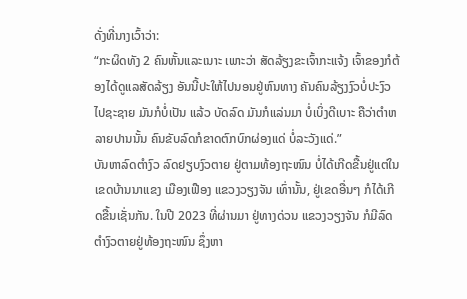ດັ່ງທີ່ນາງເວົ້າວ່າ:
“ກະຜິດທັງ 2 ຄົນຫັ້ນແລະເນາະ ເພາະວ່າ ສັດລ້ຽງຂະເຈົ້າກະແຈ້ງ ເຈົ້າຂອງກໍຕ້ອງໄດ້ດູແລສັດລ້ຽງ ອັນນີ້ປະໃຫ້ໄປນອນຢູ່ຫົນທາງ ຄັນຄົນລ້ຽງງົວບໍ່ປະງົວໄປຊະຊາຍ ມັນກໍບໍ່ເປັນ ແລ້ວ ບັດລົດ ມັນກໍແລ່ນມາ ບໍ່ເບິ່ງດີເບາະ ຄືວ່າຕໍາຫລາຍປານນັ້ນ ຄົນຂັບລົດກໍຂາດຕົກບົກຜ່ອງແດ່ ບໍ່ລະວັງແດ່.”
ບັນຫາລົດຕໍາງົວ ລົດຢຽບງົວຕາຍ ຢູ່ຕາມທ້ອງຖະໜົນ ບໍ່ໄດ້ເກີດຂື້ນຢູ່ແຕ່ໃນເຂດບ້ານນາແຂງ ເມືອງເຟືອງ ແຂວງວຽງຈັນ ເທົ່ານັ້ນ, ຢູ່ເຂດອື່ນໆ ກໍໄດ້ເກີດຂື້ນເຊັ່ນກັນ. ໃນປີ 2023 ທີ່ຜ່ານມາ ຢູ່ທາງດ່ວນ ແຂວງວຽງຈັນ ກໍມີລົດຕໍາງົວຕາຍຢູ່ທ້ອງຖະໜົນ ຊຶ່ງຫາ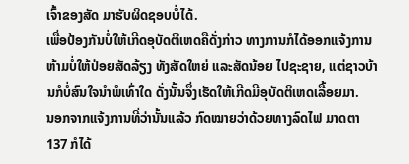ເຈົ້າຂອງສັດ ມາຮັບຜິດຊອບບໍ່ໄດ້.
ເພື່ອປ້ອງກັນບໍ່ໃຫ້ເກີດອຸບັດຕິເຫດຄືດັ່ງກ່າວ ທາງການກໍໄດ້ອອກແຈ້ງການ ຫ້າມບໍ່ໃຫ້ປ່ອຍສັດລ້ຽງ ທັງສັດໃຫຍ່ ແລະສັດນ້ອຍ ໄປຊະຊາຍ, ແຕ່ຊາວບ້ານກໍບໍ່ສົນໃຈນໍາພໍເທົ່າໃດ ດັ່ງນັ້ນຈຶ່ງເຮັດໃຫ້ເກີດມີອຸບັດຕິເຫດເລື້ອຍມາ.
ນອກຈາກແຈ້ງການທີ່ວ່ານັ້ນແລ້ວ ກົດໝາຍວ່າດ້ວຍທາງລົດໄຟ ມາດຕາ 137 ກໍໄດ້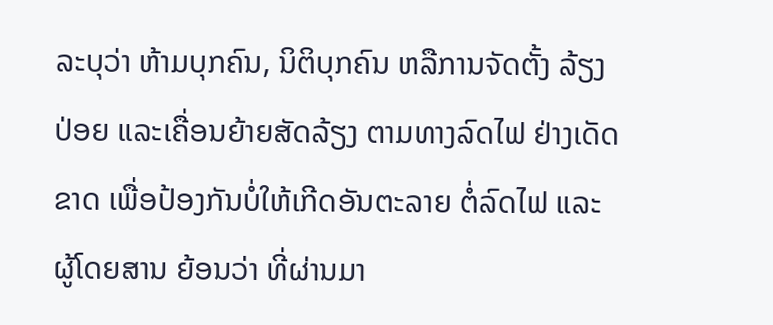ລະບຸວ່າ ຫ້າມບຸກຄົນ, ນິຕິບຸກຄົນ ຫລືການຈັດຕັ້ງ ລ້ຽງ ປ່ອຍ ແລະເຄື່ອນຍ້າຍສັດລ້ຽງ ຕາມທາງລົດໄຟ ຢ່າງເດັດຂາດ ເພື່ອປ້ອງກັນບໍ່ໃຫ້ເກີດອັນຕະລາຍ ຕໍ່ລົດໄຟ ແລະຜູ້ໂດຍສານ ຍ້ອນວ່າ ທີ່ຜ່ານມາ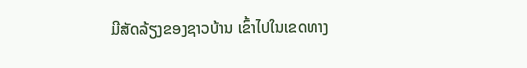ມີສັດລ້ຽງຂອງຊາວບ້ານ ເຂົ້າໄປໃນເຂດທາງ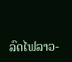ລົດໄຟລາວ-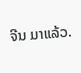ຈີນ ມາແລ້ວ.